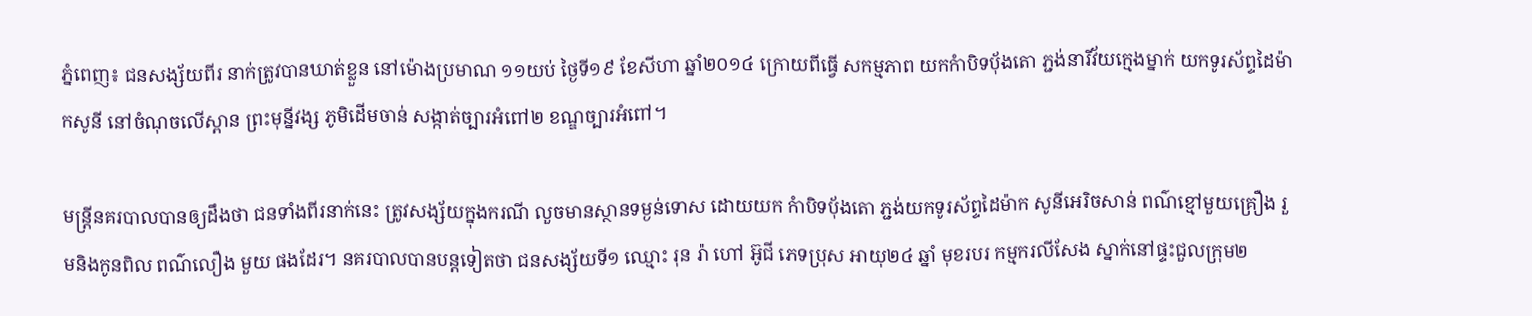ភ្នំពេញ៖ ជនសង្ស័យពីរ នាក់ត្រូវបានឃាត់ខ្លួន នៅម៉ោងប្រមាណ ១១យប់ ថ្ងៃទី១៩ ខែសីហា ឆ្នាំ២០១៤ ក្រោយពីធ្វើ សកម្មភាព យកកំាបិទបុ័ងតោ ភ្ជង់នារីវ័យក្មេងម្នាក់ យកទូរស័ព្ទដៃម៉ាកសូនី នៅចំណុចលើស្ពាន ព្រះមុន្នីវង្ស ភូមិដើមចាន់ សង្កាត់ច្បារអំពៅ២ ខណ្ឌច្បារអំពៅ។

មន្ត្រីនគរបាលបានឲ្យដឹងថា ជនទាំងពីរនាក់នេះ ត្រូវសង្ស័យក្នុងករណី លួចមានស្ថានទម្ងន់ទោស ដោយយក កំាបិទបុ័ងតោ ភ្ជង់យកទូរស័ព្ទដៃម៉ាក សូនីអេរិចសាន់ ពណ៌ខ្មៅមួយគ្រឿង រួមនិងកូនពិល ពណ៌លឿង មួយ ផងដែរ។ នគរបាលបានបន្តទៀតថា ជនសង្ស័យទី១ ឈ្មោះ រុន រ៉ា ហៅ អ៊ូជី ភេទប្រុស អាយុ២៤ ឆ្នាំ មុខរបរ កម្មករលីសែង ស្នាក់នៅផ្ទះជួលក្រុម២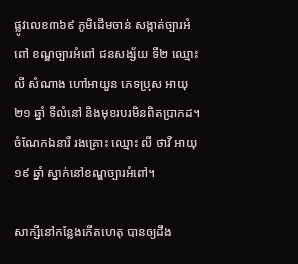ផ្លូវលេខ៣៦៩ ភូមិដើមចាន់ សង្កាត់ច្បារអំពៅ ខណ្ឌច្បារអំពៅ ជនសង្ស័យ ទី២ ឈ្មោះ លី សំណាង ហៅអាយួន ភេទប្រុស អាយុ២១ ឆ្នាំ ទីលំនៅ និងមុខរបរមិនពិតប្រាកដ។ ចំណែកឯនារី រងគ្រោះ ឈ្មោះ លី ថាវី អាយុ១៩ ឆ្នាំ ស្នាក់នៅខណ្ឌច្បារអំពៅ។

សាក្សីនៅកន្លែងកើតហេតុ បានឲ្យដឹង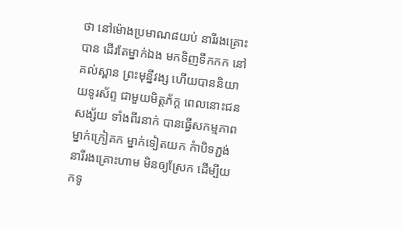ថា នៅម៉ោងប្រមាណ៨យប់ នារីរងគ្រោះបាន ដើរតែម្នាក់ឯង មកទិញទឹកកក នៅគល់ស្ពាន ព្រះមុន្នីវង្ស ហើយបាននិយាយទូរស័ព្ទ ជាមួយមិត្តភ័ក្ត ពេលនោះជនសង្ស័យ ទាំងពីរនាក់ បានធ្វើសកម្មភាព ម្នាក់ក្រៀគក ម្នាក់ទៀតយក កំាបិទភ្ជង់ នារីរងគ្រោះហាម មិនឲ្យស្រែក ដើម្បីយកទូ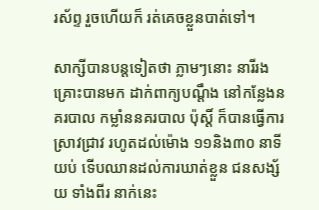រស័ព្ទ រួចហើយក៏ រត់គេចខ្លួនបាត់ទៅ។

សាក្សីបានបន្តទៀតថា ភ្លាមៗនោះ នារីរងគ្រោះបានមក ដាក់ពាក្យបណ្តឹង នៅកន្លែងនគរបាល កម្លាំននគរបាល ប៉ុស្តិ៍ ក៏បានធ្វើការ ស្រាវជ្រាវ រហូតដល់ម៉ោង ១១និង៣០ នាទីយប់ ទើបឈានដល់ការឃាត់ខ្លួន ជនសង្ស័យ ទាំងពីរ នាក់នេះ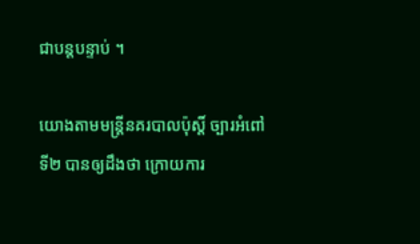ជាបន្តបន្ទាប់ ។

យោងតាមមន្រ្តីនគរបាលប៉ុស្តិ៍ ច្បារអំពៅទី២ បានឲ្យដឹងថា ក្រោយការ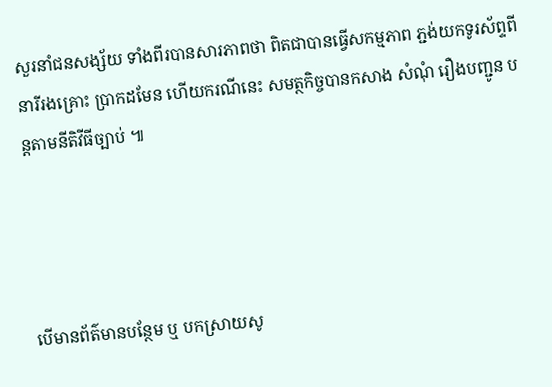សួរនាំជនសង្ស័យ ទាំងពីរបានសារភាពថា ពិតជាបានធ្វើសកម្មភាព ភ្ជង់យកទូរស័ព្ទពីនារីរងគ្រោះ ប្រាកដមែន ហើយករណីនេះ សមត្ថកិច្ចបានកសាង សំណុំ រឿងបញ្ជូន បន្តតាមនីតិវីធីច្បាប់ ៕




បើមានព័ត៌មានបន្ថែម ឬ បកស្រាយសូ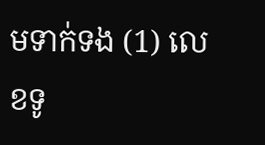មទាក់ទង (1) លេខទូ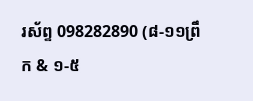រស័ព្ទ 098282890 (៨-១១ព្រឹក & ១-៥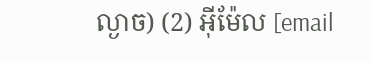ល្ងាច) (2) អ៊ីម៉ែល [email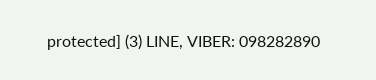protected] (3) LINE, VIBER: 098282890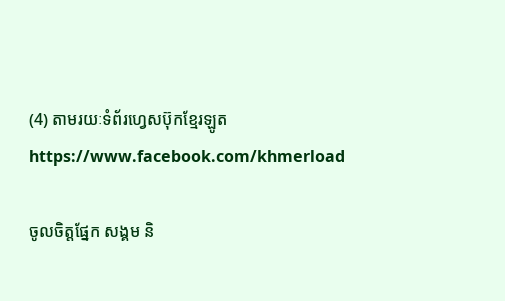(4) តាមរយៈទំព័រហ្វេសប៊ុកខ្មែរឡូត https://www.facebook.com/khmerload

ចូលចិត្តផ្នែក សង្គម និ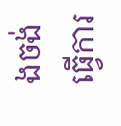ងចង់ធ្វើការ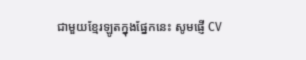ជាមួយខ្មែរឡូតក្នុងផ្នែកនេះ សូមផ្ញើ CV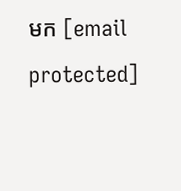មក [email protected]